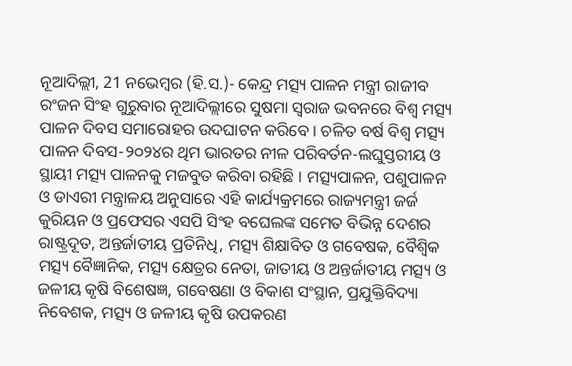ନୂଆଦିଲ୍ଲୀ, 21 ନଭେମ୍ବର (ହି.ସ.)- କେନ୍ଦ୍ର ମତ୍ସ୍ୟ ପାଳନ ମନ୍ତ୍ରୀ ରାଜୀବ ରଂଜନ ସିଂହ ଗୁରୁବାର ନୂଆଦିଲ୍ଲୀରେ ସୁଷମା ସ୍ୱରାଜ ଭବନରେ ବିଶ୍ୱ ମତ୍ସ୍ୟ ପାଳନ ଦିବସ ସମାରୋହର ଉଦଘାଟନ କରିବେ । ଚଳିତ ବର୍ଷ ବିଶ୍ୱ ମତ୍ସ୍ୟ ପାଳନ ଦିବସ-୨୦୨୪ର ଥିମ ଭାରତର ନୀଳ ପରିବର୍ତନ-ଲଘୁସ୍ତରୀୟ ଓ ସ୍ଥାୟୀ ମତ୍ସ୍ୟ ପାଳନକୁ ମଜବୁତ କରିବା ରହିଛି । ମତ୍ସ୍ୟପାଳନ, ପଶୁପାଳନ ଓ ଡାଏରୀ ମନ୍ତ୍ରାଳୟ ଅନୁସାରେ ଏହି କାର୍ଯ୍ୟକ୍ରମରେ ରାଜ୍ୟମନ୍ତ୍ରୀ ଜର୍ଜ କୁରିୟନ ଓ ପ୍ରଫେସର ଏସପି ସିଂହ ବଘେଲଙ୍କ ସମେତ ବିଭିନ୍ନ ଦେଶର ରାଷ୍ଟ୍ରଦୂତ, ଅନ୍ତର୍ଜାତୀୟ ପ୍ରତିନିଧି, ମତ୍ସ୍ୟ ଶିକ୍ଷାବିତ ଓ ଗବେଷକ, ବୈଶ୍ୱିକ ମତ୍ସ୍ୟ ବୈଜ୍ଞାନିକ, ମତ୍ସ୍ୟ କ୍ଷେତ୍ରର ନେତା, ଜାତୀୟ ଓ ଅନ୍ତର୍ଜାତୀୟ ମତ୍ସ୍ୟ ଓ ଜଳୀୟ କୃଷି ବିଶେଷଜ୍ଞ, ଗବେଷଣା ଓ ବିକାଶ ସଂସ୍ଥାନ, ପ୍ରଯୁକ୍ତିବିଦ୍ୟା ନିବେଶକ, ମତ୍ସ୍ୟ ଓ ଜଳୀୟ କୃଷି ଉପକରଣ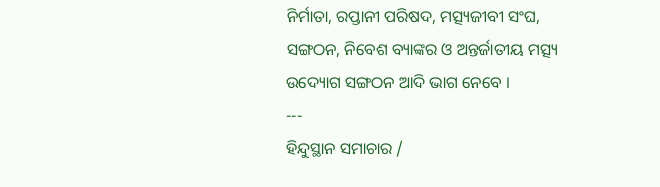ନିର୍ମାତା, ରପ୍ତାନୀ ପରିଷଦ, ମତ୍ସ୍ୟଜୀବୀ ସଂଘ, ସଙ୍ଗଠନ, ନିବେଶ ବ୍ୟାଙ୍କର ଓ ଅନ୍ତର୍ଜାତୀୟ ମତ୍ସ୍ୟ ଉଦ୍ୟୋଗ ସଙ୍ଗଠନ ଆଦି ଭାଗ ନେବେ ।
---
ହିନ୍ଦୁସ୍ଥାନ ସମାଚାର /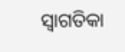ସ୍ୱାଗତିକା